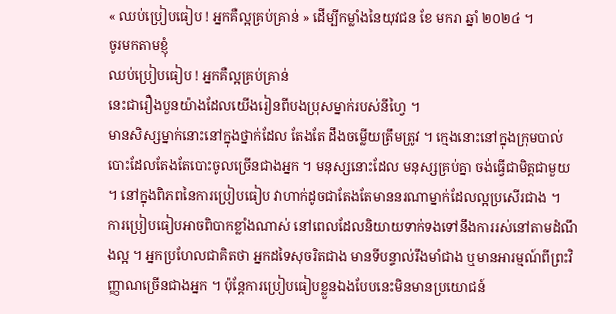« ឈប់ប្រៀបធៀប ! អ្នកគឺល្អគ្រប់គ្រាន់ » ដើម្បីកម្លាំងនៃយុវជន ខែ មករា ឆ្នាំ ២០២៤ ។
ចូរមកតាមខ្ញុំ
ឈប់ប្រៀបធៀប ! អ្នកគឺល្អគ្រប់គ្រាន់
នេះជារឿងបួនយ៉ាងដែលយើងរៀនពីបងប្រុសម្នាក់របស់នីហ្វៃ ។
មានសិស្សម្នាក់នោះនៅក្នុងថ្នាក់ដែល តែងតែ ដឹងចម្លើយត្រឹមត្រូវ ។ ក្មេងនោះនៅក្នុងក្រុមបាល់បោះដែលតែងតែបោះចូលច្រើនជាងអ្នក ។ មនុស្សនោះដែល មនុស្សគ្រប់គ្នា ចង់ធ្វើជាមិត្តជាមួយ ។ នៅក្នុងពិភពនៃការប្រៀបធៀប វាហាក់ដូចជាតែងតែមាននរណាម្នាក់ដែលល្អប្រសើរជាង ។
ការប្រៀបធៀបអាចពិបាកខ្លាំងណាស់ នៅពេលដែលនិយាយទាក់ទងទៅនឹងការរស់នៅតាមដំណឹងល្អ ។ អ្នកប្រហែលជាគិតថា អ្នកដទៃសុចរិតជាង មានទីបន្ទាល់រឹងមាំជាង ឬមានអារម្មណ៍ពីព្រះវិញ្ញាណច្រើនជាងអ្នក ។ ប៉ុន្តែការប្រៀបធៀបខ្លួនឯងបែបនេះមិនមានប្រយោជន៍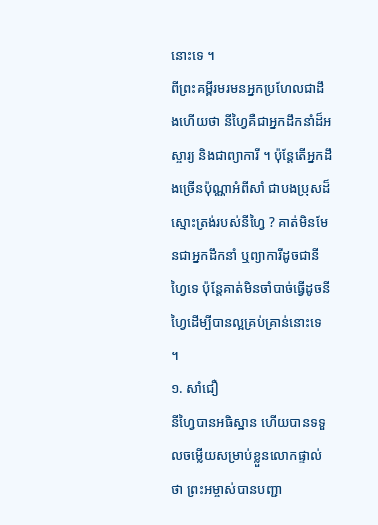នោះទេ ។
ពីព្រះគម្ពីរមរមនអ្នកប្រហែលជាដឹងហើយថា នីហ្វៃគឺជាអ្នកដឹកនាំដ៏អស្ចារ្យ និងជាព្យាការី ។ ប៉ុន្ដែតើអ្នកដឹងច្រើនប៉ុណ្ណាអំពីសាំ ជាបងប្រុសដ៏ស្មោះត្រង់របស់នីហ្វៃ ? គាត់មិនមែនជាអ្នកដឹកនាំ ឬព្យាការីដូចជានីហ្វៃទេ ប៉ុន្តែគាត់មិនចាំបាច់ធ្វើដូចនីហ្វៃដើម្បីបានល្អគ្រប់គ្រាន់នោះទេ ។
១. សាំជឿ
នីហ្វៃបានអធិស្ឋាន ហើយបានទទួលចម្លើយសម្រាប់ខ្លួនលោកផ្ទាល់ថា ព្រះអម្ចាស់បានបញ្ជា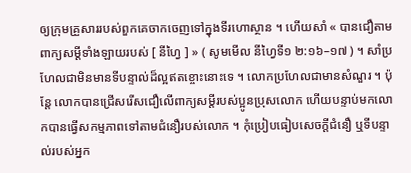ឲ្យក្រុមគ្រួសាររបស់ពួកគេចាកចេញទៅក្នុងទីរហោស្ថាន ។ ហើយសាំ « បានជឿតាមពាក្យសម្ដីទាំងឡាយរបស់ [ នីហ្វៃ ] » ( សូមមើល នីហ្វៃទី១ ២:១៦–១៧ ) ។ សាំប្រហែលជាមិនមានទីបន្ទាល់ដ៏ល្អឥតខ្ចោះនោះទេ ។ លោកប្រហែលជាមានសំណួរ ។ ប៉ុន្តែ លោកបានជ្រើសរើសជឿលើពាក្យសម្តីរបស់ប្អូនប្រុសលោក ហើយបន្ទាប់មកលោកបានធ្វើសកម្មភាពទៅតាមជំនឿរបស់លោក ។ កុំប្រៀបធៀបសេចក្ដីជំនឿ ឬទីបន្ទាល់របស់អ្នក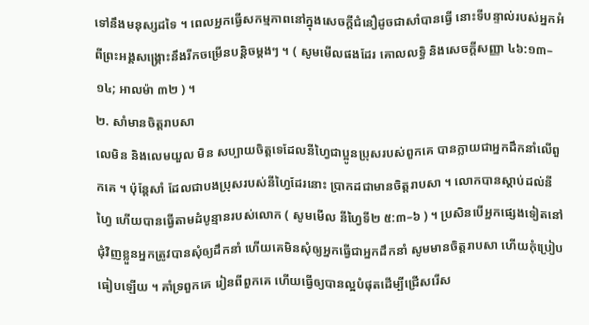ទៅនឹងមនុស្សដទៃ ។ ពេលអ្នកធ្វើសកម្មភាពនៅក្នុងសេចក្ដីជំនឿដូចជាសាំបានធ្វើ នោះទីបន្ទាល់របស់អ្នកអំពីព្រះអង្គសង្គ្រោះនឹងរីកចម្រើនបន្តិចម្ដងៗ ។ ( សូមមើលផងដែរ គោលលទ្ធិ និងសេចក្តីសញ្ញា ៤៦:១៣–១៤; អាលម៉ា ៣២ ) ។
២. សាំមានចិត្តរាបសា
លេមិន និងលេមយួល មិន សប្បាយចិត្តទេដែលនីហ្វៃជាប្អូនប្រុសរបស់ពួកគេ បានក្លាយជាអ្នកដឹកនាំលើពួកគេ ។ ប៉ុន្ដែសាំ ដែលជាបងប្រុសរបស់នីហ្វៃដែរនោះ ប្រាកដជាមានចិត្តរាបសា ។ លោកបានស្ដាប់ដល់នីហ្វៃ ហើយបានធ្វើតាមដំបូន្មានរបស់លោក ( សូមមើល នីហ្វៃទី២ ៥:៣–៦ ) ។ ប្រសិនបើអ្នកផ្សេងទៀតនៅជុំវិញខ្លួនអ្នកត្រូវបានសុំឲ្យដឹកនាំ ហើយគេមិនសុំឲ្យអ្នកធ្វើជាអ្នកដឹកនាំ សូមមានចិត្តរាបសា ហើយកុំប្រៀបធៀបឡើយ ។ គាំទ្រពួកគេ រៀនពីពួកគេ ហើយធ្វើឲ្យបានល្អបំផុតដើម្បីជ្រើសរើស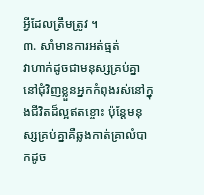អ្វីដែលត្រឹមត្រូវ ។
៣. សាំមានការអត់ធ្មត់
វាហាក់ដូចជាមនុស្សគ្រប់គ្នានៅជុំវិញខ្លួនអ្នកកំពុងរស់នៅក្នុងជីវិតដ៏ល្អឥតខ្ចោះ ប៉ុន្តែមនុស្សគ្រប់គ្នាគឺឆ្លងកាត់គ្រាលំបាកដូច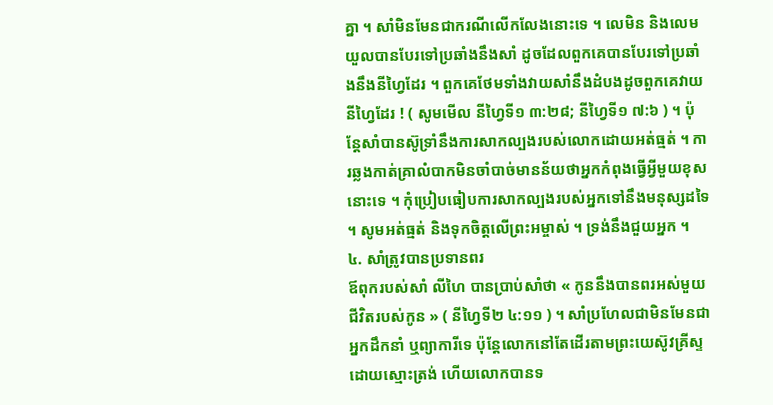គ្នា ។ សាំមិនមែនជាករណីលើកលែងនោះទេ ។ លេមិន និងលេមយួលបានបែរទៅប្រឆាំងនឹងសាំ ដូចដែលពួកគេបានបែរទៅប្រឆាំងនឹងនីហ្វៃដែរ ។ ពួកគេថែមទាំងវាយសាំនឹងដំបងដូចពួកគេវាយនីហ្វៃដែរ ! ( សូមមើល នីហ្វៃទី១ ៣:២៨; នីហ្វៃទី១ ៧:៦ ) ។ ប៉ុន្តែសាំបានស៊ូទ្រាំនឹងការសាកល្បងរបស់លោកដោយអត់ធ្មត់ ។ ការឆ្លងកាត់គ្រាលំបាកមិនចាំបាច់មានន័យថាអ្នកកំពុងធ្វើអ្វីមួយខុសនោះទេ ។ កុំប្រៀបធៀបការសាកល្បងរបស់អ្នកទៅនឹងមនុស្សដទៃ ។ សូមអត់ធ្មត់ និងទុកចិត្តលើព្រះអម្ចាស់ ។ ទ្រង់នឹងជួយអ្នក ។
៤. សាំត្រូវបានប្រទានពរ
ឪពុករបស់សាំ លីហៃ បានប្រាប់សាំថា « កូននឹងបានពរអស់មួយជីវិតរបស់កូន » ( នីហ្វៃទី២ ៤:១១ ) ។ សាំប្រហែលជាមិនមែនជាអ្នកដឹកនាំ ឬព្យាការីទេ ប៉ុន្តែលោកនៅតែដើរតាមព្រះយេស៊ូវគ្រីស្ទដោយស្មោះត្រង់ ហើយលោកបានទ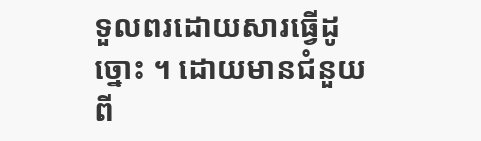ទួលពរដោយសារធ្វើដូច្នោះ ។ ដោយមានជំនួយពី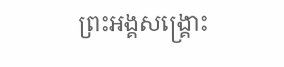ព្រះអង្គសង្រ្គោះ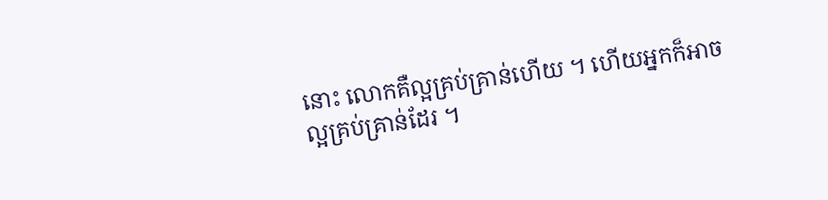នោះ លោកគឺល្អគ្រប់គ្រាន់ហើយ ។ ហើយអ្នកក៏អាចល្អគ្រប់គ្រាន់ដែរ ។